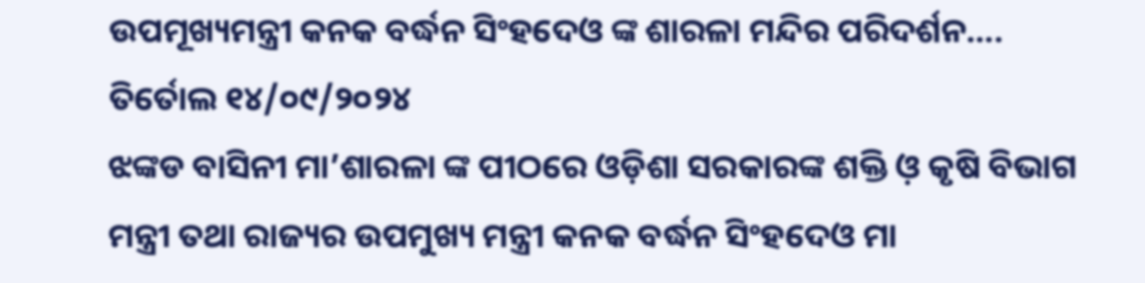ଉପମୂଖ୍ୟମନ୍ତ୍ରୀ କନକ ବର୍ଦ୍ଧନ ସିଂହଦେଓ ଙ୍କ ଶାରଳା ମନ୍ଦିର ପରିଦର୍ଶନ….
ତିର୍ତୋଲ ୧୪/୦୯/୨୦୨୪
ଝଙ୍କଡ ବାସିନୀ ମା’ଶାରଳା ଙ୍କ ପୀଠରେ ଓଡ଼ିଶା ସରକାରଙ୍କ ଶକ୍ତି ଓ଼ କୃଷି ବିଭାଗ ମନ୍ତ୍ରୀ ତଥା ରାଜ୍ୟର ଉପମୁଖ୍ୟ ମନ୍ତ୍ରୀ କନକ ବର୍ଦ୍ଧନ ସିଂହଦେଓ ମା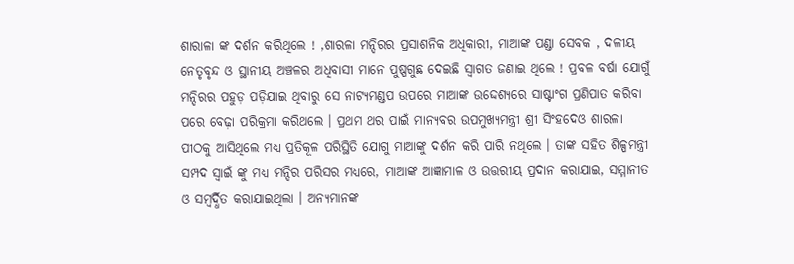ଶାରାଳା ଙ୍କ ଦର୍ଶନ କରିଥିଲେ ! ,ଶାରଳା ମନ୍ଦିରର ପ୍ରସାଶନିକ ଅଧିକାରୀ, ମାଆଙ୍କ ପଣ୍ଡା ସେବକ , ଦଳୀୟ ନେତୃବୃନ୍ଦ ଓ ସ୍ଥାନୀୟ ଅଞ୍ଚଳର ଅଧିବାସୀ ମାନେ ପୁଷ୍ପଗୁଛ ଦେଇଛି ସ୍ୱାଗତ ଜଣାଇ ଥିଲେ ! ପ୍ରବଳ ବର୍ଷା ଯୋଗୁଁ ମନ୍ଦିରର ପହୁଡ଼ ପଡ଼ିଯାଇ ଥିବାରୁ ସେ ନାଟ୍ୟମଣ୍ଡପ ଉପରେ ମାଆଙ୍କ ଉଦ୍ଦେଶ୍ୟରେ ସାଷ୍ଟାଂଗ ପ୍ରଣିପାତ କରିବା ପରେ ବେଢ଼ା ପରିକ୍ରମା କରିଥଲେ । ପ୍ରଥମ ଥର ପାଇଁ ମାନ୍ୟବର ଉପମୁଖ୍ୟମନ୍ତ୍ରୀ ଶ୍ରୀ ସିଂହଦେଓ ଶାରଳା ପୀଠକୁ ଆସିଥିଲେ ମଧ୍ୟ ପ୍ରତିକୂଳ ପରିସ୍ଥିତି ଯୋଗୁ ମାଆଙ୍କୁ ଦର୍ଶନ କରି ପାରି ନଥିଲେ । ତାଙ୍କ ସହିତ ଶିଳ୍ପମନ୍ତ୍ରୀ ସମ୍ପଦ ସ୍ଵାଇଁ ଙ୍କୁ ମଧ୍ୟ ମନ୍ଦିର ପରିସର ମଧ୍ୟରେ, ମାଆଙ୍କ ଆଜ୍ଞାମାଳ ଓ ଉତ୍ତରୀୟ ପ୍ରଦାନ କରାଯାଇ, ସମ୍ମାନୀତ ଓ ସମ୍ବର୍ଦ୍ଧିତ କରାଯାଇଥିଲା । ଅନ୍ୟମାନଙ୍କ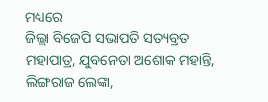ମଧ୍ୟରେ
ଜିଲ୍ଲା ବିଜେପି ସଭାପତି ସତ୍ୟବ୍ରତ ମହାପାତ୍ର, ଯୁବନେତା ଅଶୋକ ମହାନ୍ତି, ଲିଙ୍ଗରାଜ ଲେଙ୍କା,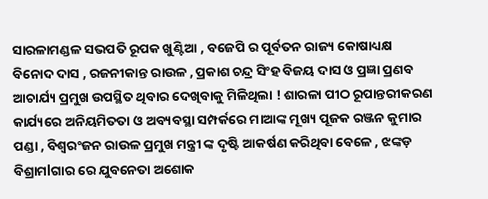ସାରଳାମଣ୍ଡଳ ସଭପତି ରୂପକ ଖୁଣ୍ଟିଆ , ବଜେପି ର ପୂର୍ବତନ ରାଜ୍ୟ କୋଷାଧ୍ୟକ୍ଷ ବିନୋଦ ଦାସ , ରଜନୀକାନ୍ତ ରାଉଳ , ପ୍ରକାଶ ଚନ୍ଦ୍ର ସିଂହ ବିଜୟ ଦାସ ଓ ପ୍ରଜ୍ଞା ପ୍ରଣବ ଆଚାର୍ଯ୍ୟ ପ୍ରମୁଖ ଉପସ୍ଥିତ ଥିବାର ଦେଖିବାକୁ ମିଳିଥିଲା ! ଶାରଳା ପୀଠ ରୂପାନ୍ତରୀକରଣ କାର୍ଯ୍ୟରେ ଅନିୟମିତତା ଓ ଅବ୍ୟବସ୍ଥା ସମ୍ପର୍କରେ ମାଆଙ୍କ ମୂଖ୍ୟ ପୂଜକ ରଞ୍ଜନ କୁମାର ପଣ୍ଡା , ବିଶ୍ୱରଂଜନ ରାଉଳ ପ୍ରମୁଖ ମନ୍ତ୍ରୀ ଙ୍କ ଦୃଷ୍ଟି ଆକର୍ଷଣ କରିଥିବା ବେଳେ , ଝଙ୍କଡ଼ ବିଶ୍ରାମlଗାର ରେ ଯୁବନେତା ଅଶୋକ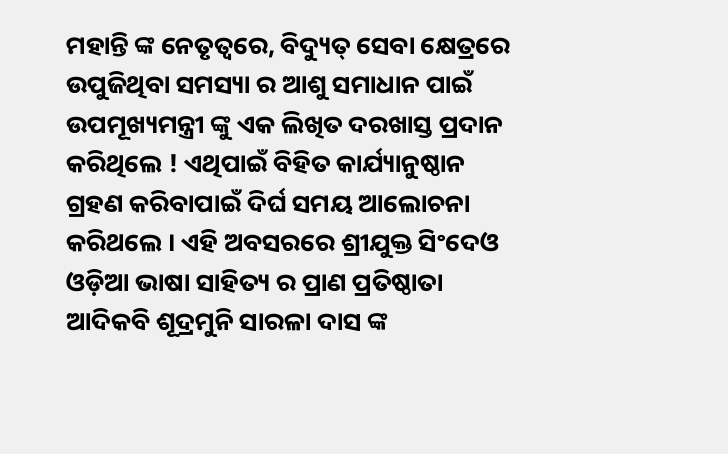ମହାନ୍ତି ଙ୍କ ନେତୃତ୍ୱରେ, ବିଦ୍ୟୁତ୍ ସେବା କ୍ଷେତ୍ରରେ ଉପୁଜିଥିବା ସମସ୍ୟା ର ଆଶୁ ସମାଧାନ ପାଇଁ ଉପମୂଖ୍ୟମନ୍ତ୍ରୀ ଙ୍କୁ ଏକ ଲିଖିତ ଦରଖାସ୍ତ ପ୍ରଦାନ କରିଥିଲେ ! ଏଥିପାଇଁ ବିହିତ କାର୍ଯ୍ୟାନୁଷ୍ଠାନ ଗ୍ରହଣ କରିବାପାଇଁ ଦିର୍ଘ ସମୟ ଆଲୋଚନା କରିଥଲେ । ଏହି ଅବସରରେ ଶ୍ରୀଯୁକ୍ତ ସିଂଦେଓ ଓଡ଼ିଆ ଭାଷା ସାହିତ୍ୟ ର ପ୍ରାଣ ପ୍ରତିଷ୍ଠାତା ଆଦିକବି ଶୂଦ୍ରମୁନି ସାରଳା ଦାସ ଙ୍କ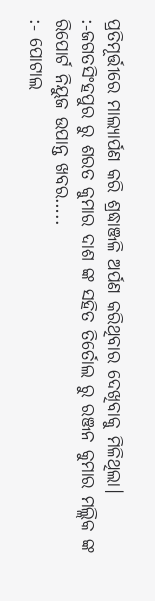ପ୍ରତିମୂର୍ତ୍ତୀରେ ମାଲ୍ୟାର୍ପଣ କରି ଶ୍ରଦ୍ଧାଞ୍ଜଳି ଅର୍ପଣ କରିଥିବାର ଦେଖିବାକୁ ମିଳିଥିଲା।
:-ଜଗତସିଂହପୁର ରୁ ଶରତ କୁମାର ଦାଶ ଙ୍କ ସହିତ ତିର୍ତୋଲ ରୁ ରଞ୍ଜନ କୁମାର ମଲ୍ଲିକ ଙ୍କ ରିପୋର୍ଟ ନିୟୁଜ ଉପାନ୍ତ ଖବର…..
:- ପୋଟାଲ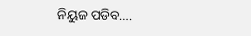ନିୟୁଜ ପଡିବ….